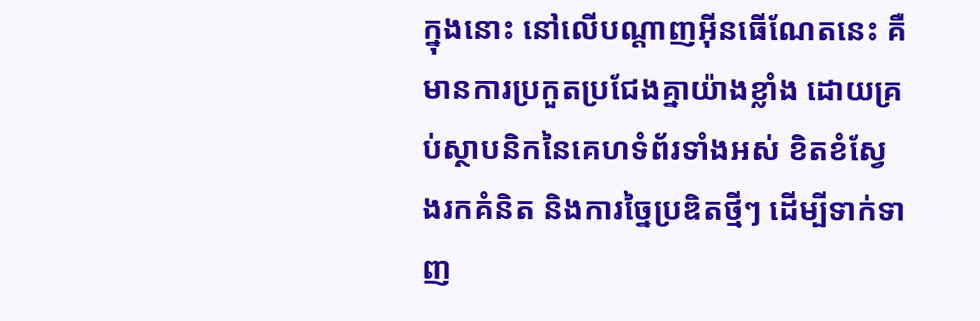ក្នុងនោះ នៅលើបណ្តាញអ៊ីនធើណែតនេះ គឺមានការប្រកួតប្រជែងគ្នាយ៉ាងខ្លាំង ដោយគ្រប់ស្ថាបនិកនៃគេហទំព័រទាំងអស់ ខិតខំស្វែងរកគំនិត និងការច្នៃប្រឌិតថ្មីៗ ដើម្បីទាក់ទាញ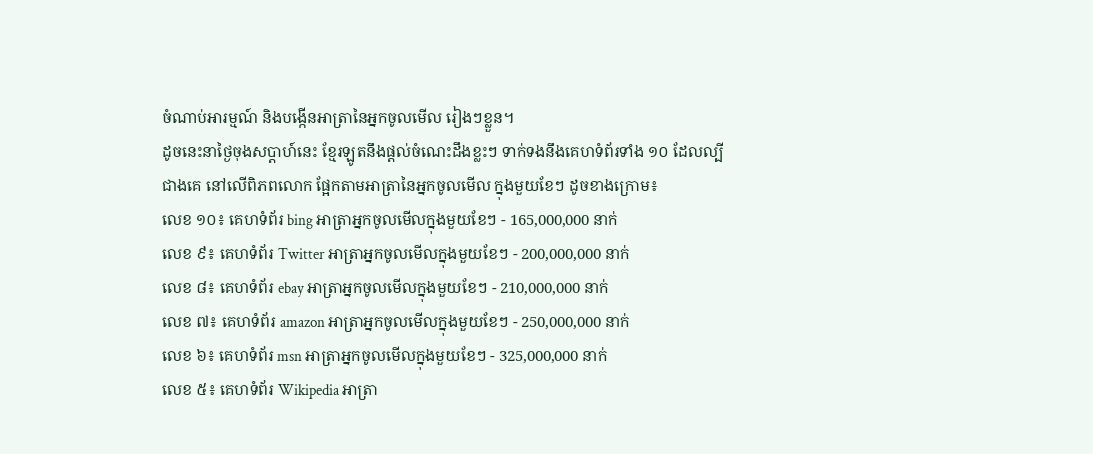ចំណាប់អារម្មណ៍ និងបង្កើនអាត្រានៃអ្នកចូលមើល រៀងៗខ្លួន។
ដូចនេះនាថ្ងៃចុងសប្តាហ៍នេះ ខ្មែរឡូតនឹងផ្តល់ចំណេះដឹងខ្លះៗ ទាក់ទងនឹងគេហទំព័រទាំង ១០ ដែលល្បីជាងគេ នៅលើពិភពលោក ផ្អែកតាមអាត្រានៃអ្នកចូលមើល ក្នុងមួយខែៗ ដូចខាងក្រោម៖
លេខ ១០៖ គេហទំព័រ bing អាត្រាអ្នកចូលមើលក្នុងមួយខែៗ - 165,000,000 នាក់
លេខ ៩៖ គេហទំព័រ Twitter អាត្រាអ្នកចូលមើលក្នុងមួយខែៗ - 200,000,000 នាក់
លេខ ៨៖ គេហទំព័រ ebay អាត្រាអ្នកចូលមើលក្នុងមួយខែៗ - 210,000,000 នាក់
លេខ ៧៖ គេហទំព័រ amazon អាត្រាអ្នកចូលមើលក្នុងមួយខែៗ - 250,000,000 នាក់
លេខ ៦៖ គេហទំព័រ msn អាត្រាអ្នកចូលមើលក្នុងមួយខែៗ - 325,000,000 នាក់
លេខ ៥៖ គេហទំព័រ Wikipedia អាត្រា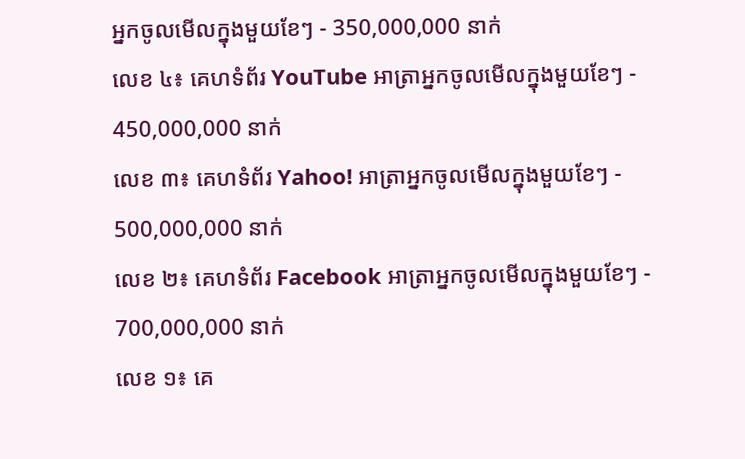អ្នកចូលមើលក្នុងមួយខែៗ - 350,000,000 នាក់
លេខ ៤៖ គេហទំព័រ YouTube អាត្រាអ្នកចូលមើលក្នុងមួយខែៗ - 450,000,000 នាក់
លេខ ៣៖ គេហទំព័រ Yahoo! អាត្រាអ្នកចូលមើលក្នុងមួយខែៗ - 500,000,000 នាក់
លេខ ២៖ គេហទំព័រ Facebook អាត្រាអ្នកចូលមើលក្នុងមួយខែៗ - 700,000,000 នាក់
លេខ ១៖ គេ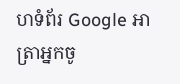ហទំព័រ Google អាត្រាអ្នកចូ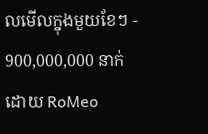លមើលក្នុងមួយខែៗ - 900,000,000 នាក់
ដោយ RoMeo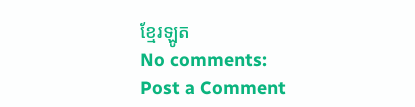ខ្មែរឡូត
No comments:
Post a Comment